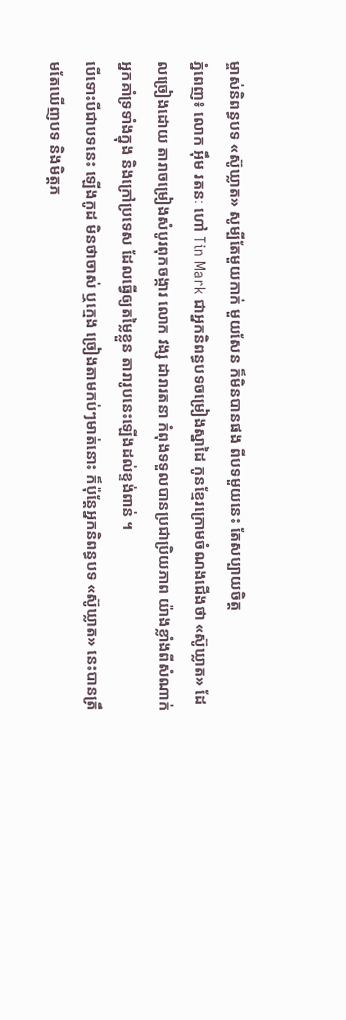ម្ចាស់និពន្ធបទ «ស៊ូឃ្លាត» សូម្បីតែមួយកាក់ មួយសែន ក៏មិនបានផង ពីបទមួយនេះ តែសប្បាយចិត្ត
ភ្នំពេញ៖ លោក អ៊ឹម រតនៈ ហៅ Tin Mark ជាអ្នកនិពន្ធបទចម្រៀងស្នាដៃ កូនខ្មែរក្រោមចំណងជើងថា «ស៊ូឃ្លាត» ដែលច្រៀងដោយ តារាចម្រៀងសំបូរពុកចង្ការ លោក វង្ស ដារារតនា កំពុងទទួលបានប្រជាប្រិយភាព យ៉ាងខ្លាំងពីសំណាក់ អ្នកគាំទ្រទាំងក្នុង និងក្រៅប្រទេស ដែលធ្វើឲ្យតម្លៃខ្លួន តារារូបនេះឡើងដល់ខ្ទង់ពាន់ ។
បើទោះបីជាបទនេះ ឡើងកូដ មិនថាចាស់ ឬក្មេង ច្រៀងតាមកប់ៗមាត់នោះ ក៏ប៉ុន្តែអ្នកនិពន្ធបទ «ស៊ូឃ្លាត» នេះបានត្រឹមតែឃើញបទ និងមិត្តភ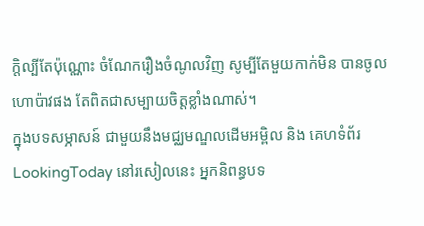ក្តិល្បីតែប៉ុណ្ណោះ ចំណែករឿងចំណូលវិញ សូម្បីតែមួយកាក់មិន បានចូលហោប៉ាវផង តែពិតជាសម្បាយចិត្តខ្លាំងណាស់។
ក្នុងបទសម្ភាសន៍ ជាមួយនឹងមជ្ឈមណ្ឌលដើមអម្ពិល និង គេហទំព័រ LookingToday នៅរសៀលនេះ អ្នកនិពន្ធបទ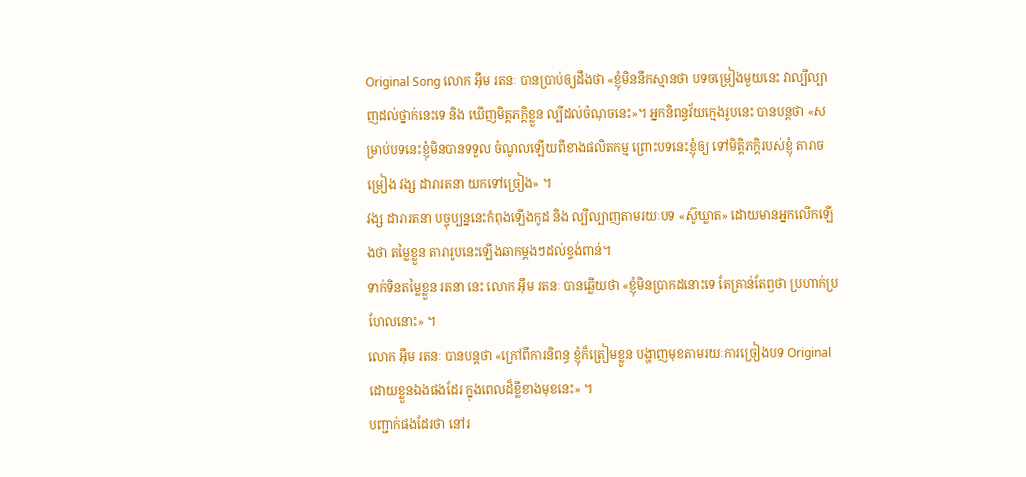Original Song លោក អ៊ឹម រតនៈ បានប្រាប់ឲ្យដឹងថា «ខ្ញុំមិននឹកស្មានថា បទចម្រៀងមួយនេះ វាល្បីល្បាញដល់ថ្នាក់នេះទេ និង ឃើញមិត្តភក្តិខ្លួន ល្បីដល់ចំណុចនេះ»។ អ្នកនិពន្ធវ័យក្មេងរូបនេះ បានបន្តថា «សម្រាប់បទនេះខ្ញុំមិនបានទទួល ចំណូលឡើយពីខាងផលិតកម្ម ព្រោះបទនេះខ្ញុំឲ្យ ទៅមិត្តិភក្តិរបស់ខ្ញុំ តារាចម្រៀង វង្ស ដារារតនា យកទៅច្រៀង» ។
វង្ស ដារារតនា បច្ចុប្បន្ននេះកំពុងឡើងកូដ និង ល្បីល្បាញតាមរយៈបទ «ស៊ូឃ្លាត» ដោយមានអ្នកលើកឡើងថា តម្លៃខ្លួន តារារូបនេះឡើងឆាកម្តងៗដល់ខ្ទង់ពាន់។
ទាក់ទិនតម្លៃខ្លួន រតនា នេះ លោក អ៊ឹម រតនៈ បានឆ្លើយថា «ខ្ញុំមិនប្រាកដនោះទេ តែគ្រាន់តែឭថា ប្រហាក់ប្រហែលនោះ» ។
លោក អ៊ឹម រតនៈ បានបន្តថា «ក្រៅពីការនិពន្ធ ខ្ញុំក៏ត្រៀមខ្លួន បង្ហាញមុខតាមរយៈការច្រៀងបទ Original ដោយខ្លួនឯងផងដែរ ក្នុងពេលដ៏ខ្លីខាងមុខនេះ» ។
បញ្ជាក់ផងដែរថា នៅរ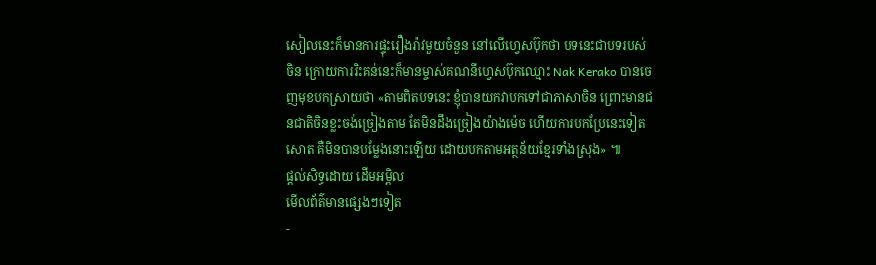សៀលនេះក៏មានការផ្ទុះរឿងរ៉ាវមួយចំនួន នៅលើហ្វេសប៊ុកថា បទនេះជាបទរបស់ ចិន ក្រោយការរិះគន់នេះក៏មានម្ចាស់គណនីហ្វេសប៊ុកឈ្មោះ Nak Kerako បានចេញមុខបកស្រាយថា «តាមពិតបទនេះ ខ្ញុំបានយកវាបកទៅជាភាសាចិន ព្រោះមានជនជាតិចិនខ្លះចង់ច្រៀងតាម តែមិនដឹងច្រៀងយ៉ាងម៉េច ហើយការបកប្រែនេះទៀតសោត គឺមិនបានបម្លែងនោះឡើយ ដោយបកតាមអត្ថន័យខ្មែរទាំងស្រុង» ៕
ផ្តល់សិទ្ធដោយ ដើមអម្ពិល
មើលព័ត៌មានផ្សេងៗទៀត
-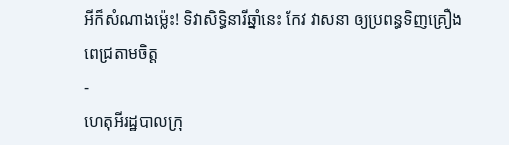អីក៏សំណាងម្ល៉េះ! ទិវាសិទ្ធិនារីឆ្នាំនេះ កែវ វាសនា ឲ្យប្រពន្ធទិញគ្រឿងពេជ្រតាមចិត្ត
-
ហេតុអីរដ្ឋបាលក្រុ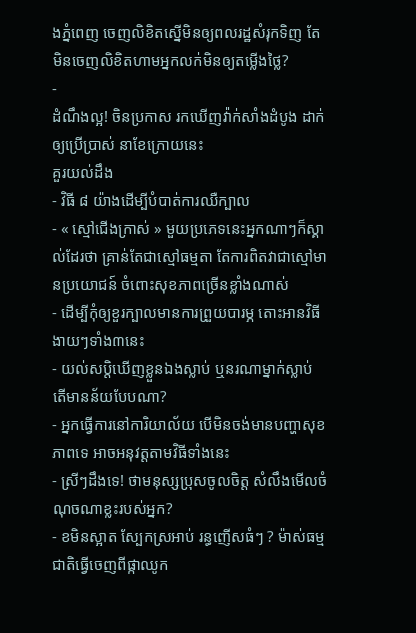ងភ្នំពេញ ចេញលិខិតស្នើមិនឲ្យពលរដ្ឋសំរុកទិញ តែមិនចេញលិខិតហាមអ្នកលក់មិនឲ្យតម្លើងថ្លៃ?
-
ដំណឹងល្អ! ចិនប្រកាស រកឃើញវ៉ាក់សាំងដំបូង ដាក់ឲ្យប្រើប្រាស់ នាខែក្រោយនេះ
គួរយល់ដឹង
- វិធី ៨ យ៉ាងដើម្បីបំបាត់ការឈឺក្បាល
- « ស្មៅជើងក្រាស់ » មួយប្រភេទនេះអ្នកណាៗក៏ស្គាល់ដែរថា គ្រាន់តែជាស្មៅធម្មតា តែការពិតវាជាស្មៅមានប្រយោជន៍ ចំពោះសុខភាពច្រើនខ្លាំងណាស់
- ដើម្បីកុំឲ្យខួរក្បាលមានការព្រួយបារម្ភ តោះអានវិធីងាយៗទាំង៣នេះ
- យល់សប្តិឃើញខ្លួនឯងស្លាប់ ឬនរណាម្នាក់ស្លាប់ តើមានន័យបែបណា?
- អ្នកធ្វើការនៅការិយាល័យ បើមិនចង់មានបញ្ហាសុខភាពទេ អាចអនុវត្តតាមវិធីទាំងនេះ
- ស្រីៗដឹងទេ! ថាមនុស្សប្រុសចូលចិត្ត សំលឹងមើលចំណុចណាខ្លះរបស់អ្នក?
- ខមិនស្អាត ស្បែកស្រអាប់ រន្ធញើសធំៗ ? ម៉ាស់ធម្មជាតិធ្វើចេញពីផ្កាឈូក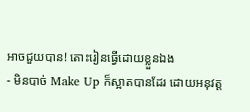អាចជួយបាន! តោះរៀនធ្វើដោយខ្លួនឯង
- មិនបាច់ Make Up ក៏ស្អាតបានដែរ ដោយអនុវត្ត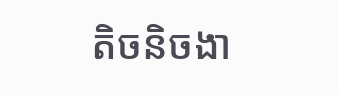តិចនិចងា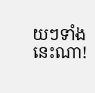យៗទាំងនេះណា!